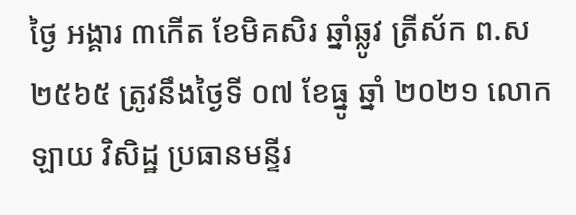ថ្ងៃ អង្គារ ៣កើត ខែមិគសិរ ឆ្នាំឆ្លូវ ត្រីស័ក ព.ស ២៥៦៥ ត្រូវនឹងថ្ងៃទី ០៧ ខែធ្នូ ឆ្នាំ ២០២១ លោក ឡាយ វិសិដ្ឋ ប្រធានមន្ទីរ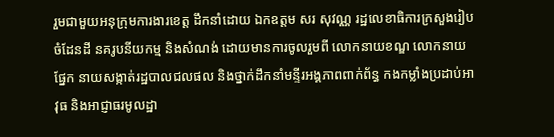រួមជាមួយអនុក្រុមការងារខេត្ត ដឹកនាំដោយ ឯកឧត្តម សរ សុវណ្ណ រដ្ឋលេខាធិការក្រសួងរៀបចំដែនដី នគរូបនីយកម្ម និងសំណង់ ដោយមានការចូលរួមពី លោកនាយខណ្ឌ លោកនាយផ្នែក នាយសង្កាត់រដ្ឋបាលជលផល និងថ្នាក់ដឹកនាំមន្ទីរអង្គភាពពាក់ព័ន្ធ កងកម្លាំងប្រដាប់អាវុធ និងអាជ្ញាធរមូលដ្ឋា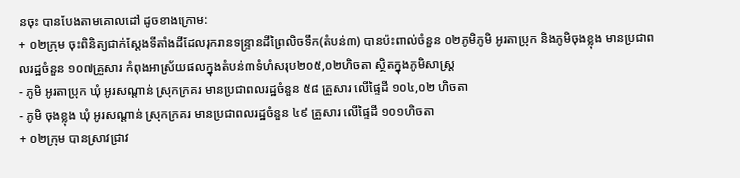នចុះ បានបែងតាមគោលដៅ ដូចខាងក្រោម:
+ ០២ក្រុម ចុះពិនិត្យជាក់ស្តែងទីតាំងដីដែលរុករានទន្រ្ទានដីព្រៃលិចទឹក(តំបន់៣) បានប៉ះពាល់ចំនួន ០២ភូមិភូមិ អូរតាប្រុក និងភូមិចុងខ្លុង មានប្រជាពលរដ្ឋចំនួន ១០៧គ្រួសារ កំពុងអាស្រ័យផលក្នុងតំបន់៣ទំហំសរុប២០៥,០២ហិចតា ស្ថិតក្នុងភូមិសាស្ត្រ
- ភូមិ អូរតាប្រុក ឃុំ អូរសណ្ដាន់ ស្រុកក្រគរ មានប្រជាពលរដ្ឋចំនួន ៥៨ គ្រួសារ លើផ្ទៃដី ១០៤,០២ ហិចតា
- ភូមិ ចុងខ្លុង ឃុំ អូរសណ្ដាន់ ស្រុកក្រគរ មានប្រជាពលរដ្ឋចំនួន ៤៩ គ្រួសារ លើផ្ទៃដី ១០១ហិចតា
+ ០២ក្រុម បានស្រាវជ្រាវ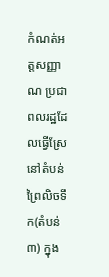កំណត់អត្ដសញ្ញាណ ប្រជាពលរដ្ឋដែលធ្វើស្រែនៅតំបន់ព្រៃលិចទឹក(តំបន់៣) ក្នុង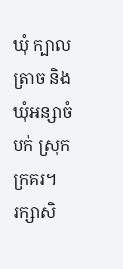ឃុំ ក្បាលត្រាច និងឃុំអន្សាចំបក់ ស្រុកក្រគរ។
រក្សាសិ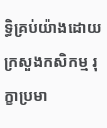ទិ្ធគ្រប់យ៉ាងដោយ ក្រសួងកសិកម្ម រុក្ខាប្រមា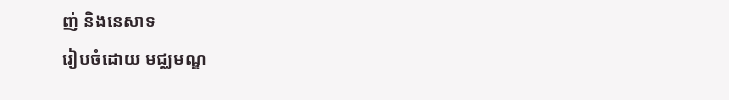ញ់ និងនេសាទ
រៀបចំដោយ មជ្ឈមណ្ឌ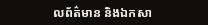លព័ត៌មាន និងឯកសា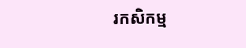រកសិកម្ម